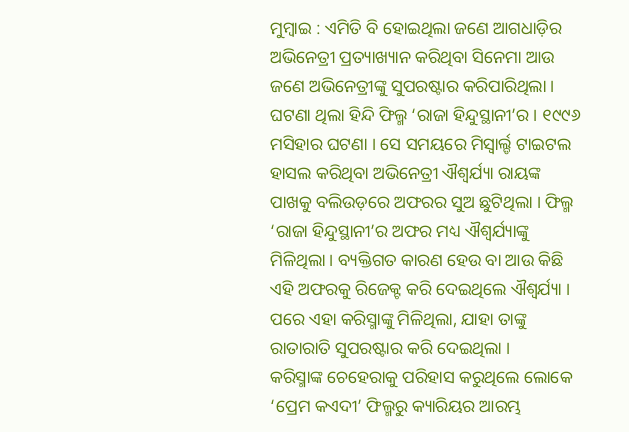ମୁମ୍ବାଇ : ଏମିତି ବି ହୋଇଥିଲା ଜଣେ ଆଗଧାଡ଼ିର ଅଭିନେତ୍ରୀ ପ୍ରତ୍ୟାଖ୍ୟାନ କରିଥିବା ସିନେମା ଆଉ ଜଣେ ଅଭିନେତ୍ରୀଙ୍କୁ ସୁପରଷ୍ଟାର କରିପାରିଥିଲା । ଘଟଣା ଥିଲା ହିନ୍ଦି ଫିଲ୍ମ ‘ରାଜା ହିନ୍ଦୁସ୍ଥାନୀ’ର । ୧୯୯୬ ମସିହାର ଘଟଣା । ସେ ସମୟରେ ମିସ୍ୱାର୍ଲ୍ଡ ଟାଇଟଲ ହାସଲ କରିଥିବା ଅଭିନେତ୍ରୀ ଐଶ୍ୱର୍ଯ୍ୟା ରାୟଙ୍କ ପାଖକୁ ବଲିଉଡ଼ରେ ଅଫରର ସୁଅ ଛୁଟିଥିଲା । ଫିଲ୍ମ ‘ରାଜା ହିନ୍ଦୁସ୍ଥାନୀ’ର ଅଫର ମଧ୍ୟ ଐଶ୍ୱର୍ଯ୍ୟାଙ୍କୁ ମିଳିଥିଲା । ବ୍ୟକ୍ତିଗତ କାରଣ ହେଉ ବା ଆଉ କିଛି ଏହି ଅଫରକୁ ରିଜେକ୍ଟ କରି ଦେଇଥିଲେ ଐଶ୍ୱର୍ଯ୍ୟା । ପରେ ଏହା କରିସ୍ମାଙ୍କୁ ମିଳିଥିଲା, ଯାହା ତାଙ୍କୁ ରାତାରାତି ସୁପରଷ୍ଟାର କରି ଦେଇଥିଲା ।
କରିସ୍ମାଙ୍କ ଚେହେରାକୁ ପରିହାସ କରୁଥିଲେ ଲୋକେ
‘ପ୍ରେମ କଏଦୀ’ ଫିଲ୍ମରୁ କ୍ୟାରିୟର ଆରମ୍ଭ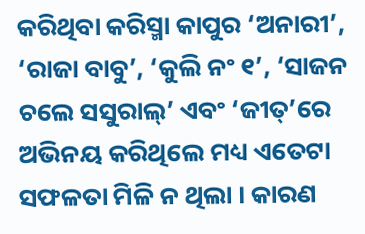କରିଥିବା କରିସ୍ମା କାପୁର ‘ଅନାରୀ’, ‘ରାଜା ବାବୁ’, ‘କୁଲି ନଂ ୧’, ‘ସାଜନ ଚଲେ ସସୁରାଲ୍’ ଏବଂ ‘ଜୀତ୍’ରେ ଅଭିନୟ କରିଥିଲେ ମଧ୍ୟ ଏତେଟା ସଫଳତା ମିଳି ନ ଥିଲା । କାରଣ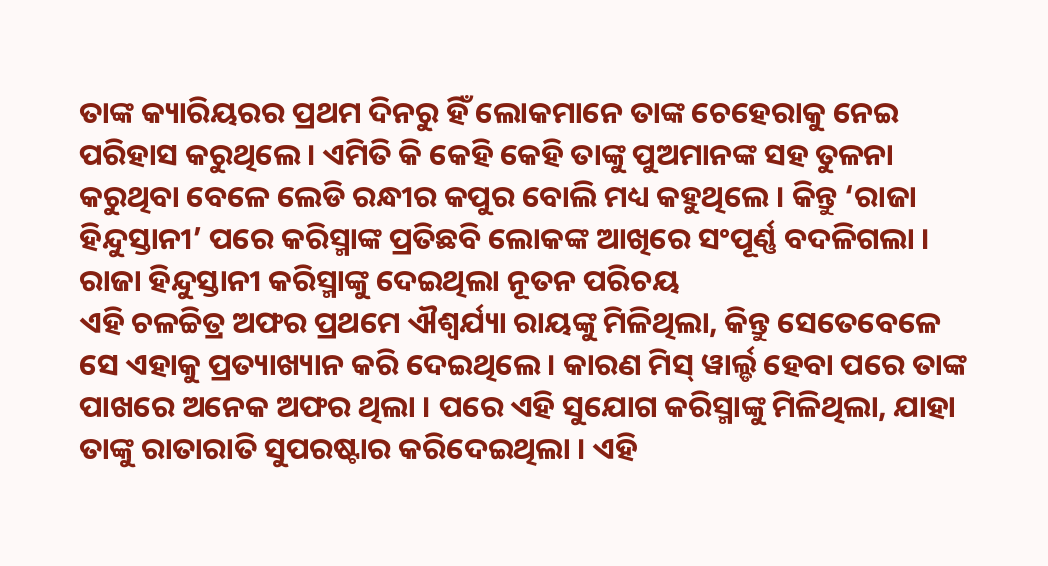ତାଙ୍କ କ୍ୟାରିୟରର ପ୍ରଥମ ଦିନରୁ ହିଁ ଲୋକମାନେ ତାଙ୍କ ଚେହେରାକୁ ନେଇ ପରିହାସ କରୁଥିଲେ । ଏମିତି କି କେହି କେହି ତାଙ୍କୁ ପୁଅମାନଙ୍କ ସହ ତୁଳନା କରୁଥିବା ବେଳେ ଲେଡି ରନ୍ଧୀର କପୁର ବୋଲି ମଧ୍ୟ କହୁଥିଲେ । କିନ୍ତୁ ‘ରାଜା ହିନ୍ଦୁସ୍ତାନୀ’ ପରେ କରିସ୍ମାଙ୍କ ପ୍ରତିଛବି ଲୋକଙ୍କ ଆଖିରେ ସଂପୂର୍ଣ୍ଣ ବଦଳିଗଲା ।
ରାଜା ହିନ୍ଦୁସ୍ତାନୀ କରିସ୍ମାଙ୍କୁ ଦେଇଥିଲା ନୂତନ ପରିଚୟ
ଏହି ଚଳଚ୍ଚିତ୍ର ଅଫର ପ୍ରଥମେ ଐଶ୍ୱର୍ଯ୍ୟା ରାୟଙ୍କୁ ମିଳିଥିଲା, କିନ୍ତୁ ସେତେବେଳେ ସେ ଏହାକୁ ପ୍ରତ୍ୟାଖ୍ୟାନ କରି ଦେଇଥିଲେ । କାରଣ ମିସ୍ ୱାର୍ଲ୍ଡ ହେବା ପରେ ତାଙ୍କ ପାଖରେ ଅନେକ ଅଫର ଥିଲା । ପରେ ଏହି ସୁଯୋଗ କରିସ୍ମାଙ୍କୁ ମିଳିଥିଲା, ଯାହା ତାଙ୍କୁ ରାତାରାତି ସୁପରଷ୍ଟାର କରିଦେଇଥିଲା । ଏହି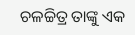ଚଳଚ୍ଚିତ୍ର ତାଙ୍କୁ ଏକ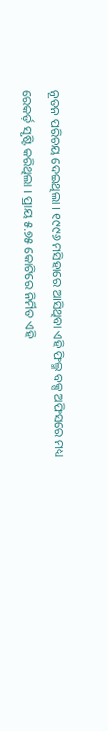ନୂତନ ପରିଚୟ ଦେଇଥିଲା । ୧୯୯୬ ମସିହାରେ ଆସିଥିବା ଏହି ଫିଲ୍ମ ବକ୍ସ ଅଫିସରେ ମଧ୍ୟ ରେକର୍ଡ଼ ସୃଷ୍ଟି କରିଥିଲା । ପ୍ରାୟ ୫.୭୫ କୋଟିରେ ନିର୍ମିତ ଏହି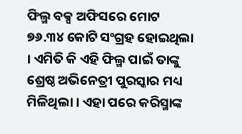ଫିଲ୍ମ ବକ୍ସ ଅଫିସରେ ମୋଟ ୭୬.୩୪ କୋଟି ସଂଗ୍ରହ ହୋଇଥିଲା । ଏମିତି କି ଏହି ଫିଲ୍ମ ପାଇଁ ତାଙ୍କୁ ଶ୍ରେଷ୍ଠ ଅଭିନେତ୍ରୀ ପୁରସ୍କାର ମଧ୍ୟ ମିଳିଥିଲା । ଏହା ପରେ କରିସ୍ମାଙ୍କ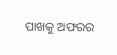ପାଖକୁ ଅଫରର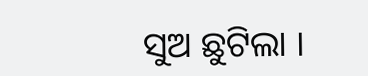ସୁଅ ଛୁଟିଲା ।